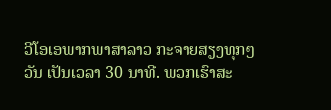ວີໂອເອພາກພາສາລາວ ກະຈາຍສຽງທຸກໆວັນ ເປັນເວລາ 30 ນາທີ. ພວກເຮົາສະ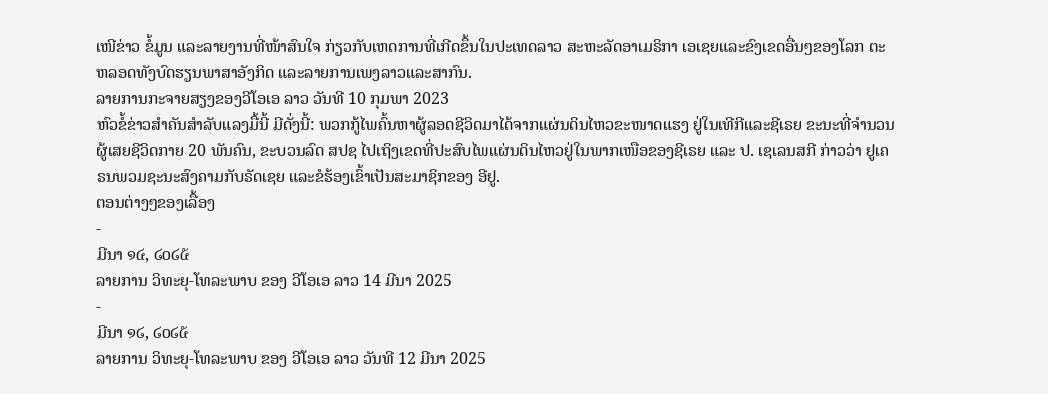ເໜີຂ່າວ ຂໍ້ມູນ ແລະລາຍງານທີ່ໜ້າສົນໃຈ ກ່ຽວກັບເຫດການທີ່ເກີດຂຶ້ນໃນປະເທດລາວ ສະຫະລັດອາເມຣິກາ ເອເຊຍແລະຂົງເຂດອື່ນໆຂອງໂລກ ຕະຫລອດທັງບົດຮຽນພາສາອັງກິດ ແລະລາຍການເພງລາວແລະສາກົນ.
ລາຍການກະຈາຍສຽງຂອງວີໂອເອ ລາວ ວັນທີ 10 ກຸມພາ 2023
ຫົວຂໍ້ຂ່າວສຳຄັນສຳລັບແລງມື້ນີ້ ມີດັ່ງນີ້: ພວກກູ້ໄພຄົ້ນຫາຜູ້ລອດຊີວິດມາໄດ້ຈາກແຜ່ນດິນໄຫວຂະໜາດແຮງ ຢູ່ໃນເທີກີແລະຊີເຣຍ ຂະນະທີ່ຈຳນວນຜູ້ເສຍຊີວິດກາຍ 20 ພັນຄົນ, ຂະບວນລົດ ສປຊ ໄປເຖິງເຂດທີ່ປະສົບໄພແຜ່ນດິນໄຫວຢູ່ໃນພາກເໜືອຂອງຊີເຣຍ ແລະ ປ. ເຊເລນສກີ ກ່າວວ່າ ຢູເຄຣນພວມຊະນະສົງຄາມກັບຣັດເຊຍ ແລະຂໍຮ້ອງເຂົ້າເປັນສະມາຊິກຂອງ ອີຢູ.
ຕອນຕ່າງໆຂອງເລື້ອງ
-
ມີນາ ໑໔, ໒໐໒໕
ລາຍການ ວິທະຍຸ-ໂທລະພາບ ຂອງ ວີໂອເອ ລາວ 14 ມີນາ 2025
-
ມີນາ ໑໒, ໒໐໒໕
ລາຍການ ວິທະຍຸ-ໂທລະພາບ ຂອງ ວີໂອເອ ລາວ ວັນທີ 12 ມີນາ 2025